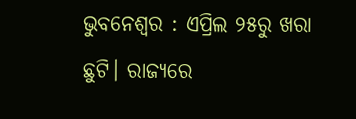ଭୁବନେଶ୍ବର : ଏପ୍ରିଲ ୨୫ରୁ ଖରା ଛୁଟି। ରାଜ୍ୟରେ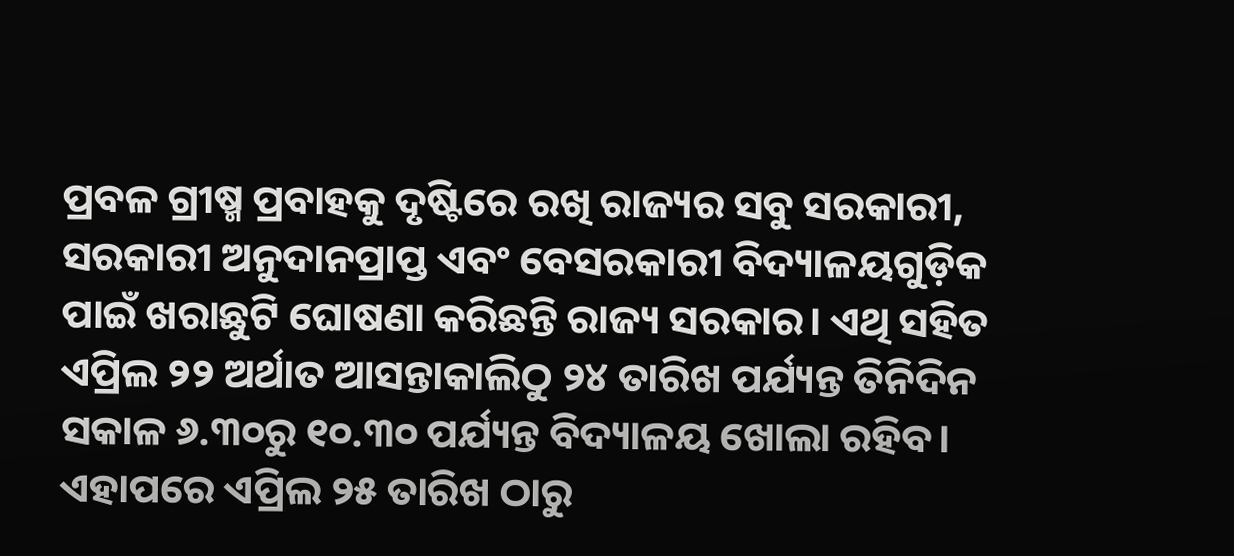ପ୍ରବଳ ଗ୍ରୀଷ୍ମ ପ୍ରବାହକୁ ଦୃଷ୍ଟିରେ ରଖି ରାଜ୍ୟର ସବୁ ସରକାରୀ, ସରକାରୀ ଅନୁଦାନପ୍ରାପ୍ତ ଏବଂ ବେସରକାରୀ ବିଦ୍ୟାଳୟଗୁଡ଼ିକ ପାଇଁ ଖରାଛୁଟି ଘୋଷଣା କରିଛନ୍ତି ରାଜ୍ୟ ସରକାର। ଏଥି ସହିତ ଏପ୍ରିଲ ୨୨ ଅର୍ଥାତ ଆସନ୍ତାକାଲିଠୁ ୨୪ ତାରିଖ ପର୍ଯ୍ୟନ୍ତ ତିନିଦିନ ସକାଳ ୬.୩୦ରୁ ୧୦.୩୦ ପର୍ଯ୍ୟନ୍ତ ବିଦ୍ୟାଳୟ ଖୋଲା ରହିବ। ଏହାପରେ ଏପ୍ରିଲ ୨୫ ତାରିଖ ଠାରୁ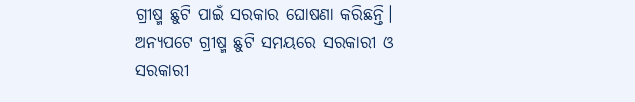ଗ୍ରୀଷ୍ମ ଛୁଟି ପାଇଁ ସରକାର ଘୋଷଣା କରିଛନ୍ତି। ଅନ୍ୟପଟେ ଗ୍ରୀଷ୍ମ ଛୁଟି ସମୟରେ ସରକାରୀ ଓ ସରକାରୀ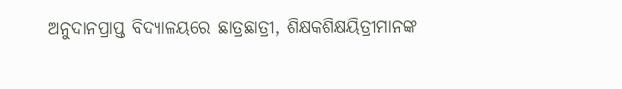ଅନୁଦାନପ୍ରାପ୍ତ ବିଦ୍ୟାଳୟରେ ଛାତ୍ରଛାତ୍ରୀ, ଶିକ୍ଷକଶିକ୍ଷୟିତ୍ରୀମାନଙ୍କ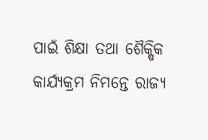ପାଇଁ ଶିକ୍ଷା ତଥା ଶୈକ୍ଷିକ କାର୍ଯ୍ୟକ୍ରମ ନିମନ୍ତେ ରାଜ୍ୟ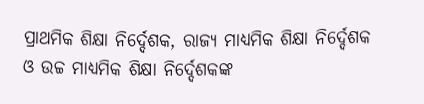ପ୍ରାଥମିକ ଶିକ୍ଷା ନିର୍ଦ୍ଦେଶକ, ରାଜ୍ୟ ମାଧ୍ୟମିକ ଶିକ୍ଷା ନିର୍ଦ୍ଦେଶକ ଓ ଉଚ୍ଚ ମାଧ୍ୟମିକ ଶିକ୍ଷା ନିର୍ଦ୍ଦେଶକଙ୍କ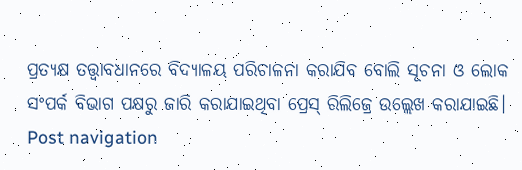ପ୍ରତ୍ୟକ୍ଷ ତତ୍ତ୍ୱାବଧାନରେ ବିଦ୍ୟାଳୟ ପରିଚାଳନା କରାଯିବ ବୋଲି ସୂଚନା ଓ ଲୋକ ସଂପର୍କ ବିଭାଗ ପକ୍ଷରୁ ଜାରି କରାଯାଇଥିବା ପ୍ରେସ୍ ରିଲିଜ୍ରେ ଉଲ୍ଲେଖ କରାଯାଇଛି। Post navigation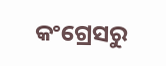କଂଗ୍ରେସରୁ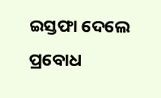ଇସ୍ତଫା ଦେଲେ ପ୍ରବୋଧ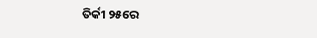ତିର୍କୀ ୨୫ରେ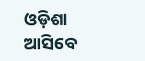ଓଡ଼ିଶା ଆସିବେ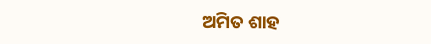ଅମିତ ଶାହ